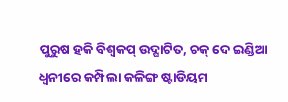ପୁରୁଷ ହକି ବିଶ୍ୱକପ୍ ଉଦ୍ଘାଟିତ, ଚକ୍ ଦେ ଇଣ୍ଡିଆ ଧ୍ୱନୀରେ କମ୍ପିଲା କଳିଙ୍ଗ ଷ୍ଟାଡିୟମ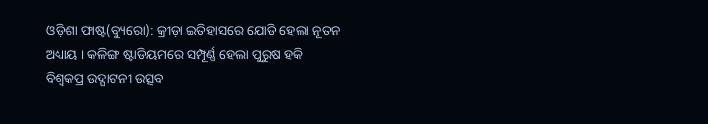ଓଡ଼ିଶା ଫାଷ୍ଟ(ବ୍ୟୁରୋ): କ୍ରୀଡ଼ା ଇତିହାସରେ ଯୋଡି ହେଲା ନୂତନ ଅଧ୍ୟାୟ । କଳିଙ୍ଗ ଷ୍ଟାଡିୟମରେ ସମ୍ପୂର୍ଣ୍ଣ ହେଲା ପୁରୁଷ ହକି ବିଶ୍ୱକପ୍ର ଉଦ୍ଘାଟନୀ ଉତ୍ସବ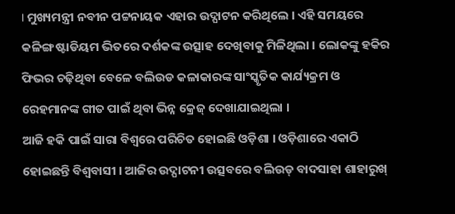। ମୁଖ୍ୟମନ୍ତ୍ରୀ ନବୀନ ପଟ୍ଟନାୟକ ଏହାର ଉଦ୍ଘାଟନ କରିଥିଲେ । ଏହି ସମୟରେ କଳିଙ୍ଗ ଷ୍ଟାଡିୟମ ଭିତରେ ଦର୍ଶକଙ୍କ ଉତ୍ସାହ ଦେଖିବାକୁ ମିଳିଥିଲା । ଲୋକଙ୍କୁ ହକିର ଫିଭର ଚଢ଼ିଥିବା ବେଳେ ବଲିଉଡ କଳାକାରଙ୍କ ସାଂସ୍କୃତିକ କାର୍ଯ୍ୟକ୍ରମ ଓ ରେହମାନଙ୍କ ଗୀତ ପାଇଁ ଥିବା ଭିନ୍ନ କ୍ରେଜ୍ ଦେଖାଯାଇଥିଲା ।
ଆଜି ହକି ପାଇଁ ସାରା ବିଶ୍ୱରେ ପରିଚିତ ହୋଇଛି ଓଡ଼ିଶା । ଓଡ଼ିଶାରେ ଏକାଠି ହୋଇଛନ୍ତି ବିଶ୍ୱବାସୀ । ଆଜିର ଉଦ୍ଘାଟନୀ ଉତ୍ସବରେ ବଲିଉଡ୍ ବାଦସାହା ଶାହାରୁଖ୍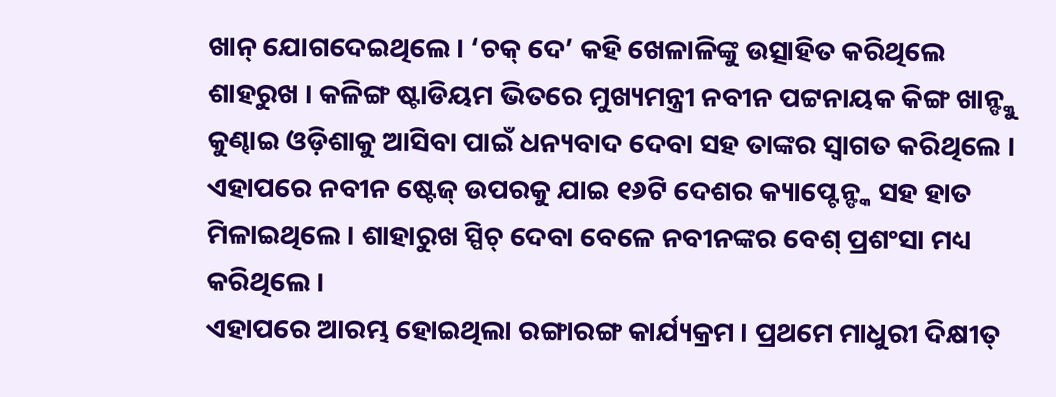ଖାନ୍ ଯୋଗଦେଇଥିଲେ । ‘ଚକ୍ ଦେ’ କହି ଖେଳାଳିଙ୍କୁ ଉତ୍ସାହିତ କରିଥିଲେ ଶାହରୁଖ । କଳିଙ୍ଗ ଷ୍ଟାଡିୟମ ଭିତରେ ମୁଖ୍ୟମନ୍ତ୍ରୀ ନବୀନ ପଟ୍ଟନାୟକ କିଙ୍ଗ ଖାନ୍ଙ୍କୁ କୁଣ୍ଢାଇ ଓଡ଼ିଶାକୁ ଆସିବା ପାଇଁ ଧନ୍ୟବାଦ ଦେବା ସହ ତାଙ୍କର ସ୍ବାଗତ କରିଥିଲେ । ଏହାପରେ ନବୀନ ଷ୍ଟେଜ୍ ଉପରକୁ ଯାଇ ୧୬ଟି ଦେଶର କ୍ୟାପ୍ଟେନ୍ଙ୍କ ସହ ହାତ ମିଳାଇଥିଲେ । ଶାହାରୁଖ ସ୍ପିଚ୍ ଦେବା ବେଳେ ନବୀନଙ୍କର ବେଶ୍ ପ୍ରଶଂସା ମଧ୍ୟ କରିଥିଲେ ।
ଏହାପରେ ଆରମ୍ଭ ହୋଇଥିଲା ରଙ୍ଗାରଙ୍ଗ କାର୍ଯ୍ୟକ୍ରମ । ପ୍ରଥମେ ମାଧୁରୀ ଦିକ୍ଷୀତ୍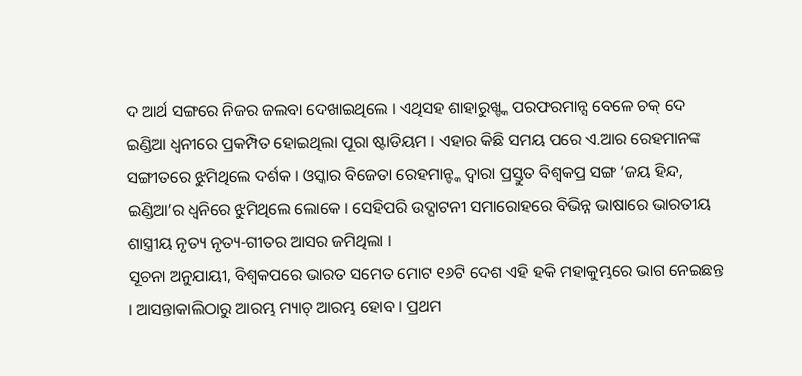ଦ ଆର୍ଥ ସଙ୍ଗରେ ନିଜର ଜଲବା ଦେଖାଇଥିଲେ । ଏଥିସହ ଶାହାରୁଖ୍ଙ୍କ ପରଫରମାନ୍ସ ବେଳେ ଚକ୍ ଦେ ଇଣ୍ଡିଆ ଧ୍ୱନୀରେ ପ୍ରକମ୍ପିତ ହୋଇଥିଲା ପୂରା ଷ୍ଟାଡିୟମ । ଏହାର କିଛି ସମୟ ପରେ ଏ.ଆର ରେହମାନଙ୍କ ସଙ୍ଗୀତରେ ଝୁମିଥିଲେ ଦର୍ଶକ । ଓସ୍କାର ବିଜେତା ରେହମାନ୍ଙ୍କ ଦ୍ୱାରା ପ୍ରସ୍ତୁତ ବିଶ୍ୱକପ୍ର ସଙ୍ଗ ‘ଜୟ ହିନ୍ଦ, ଇଣ୍ଡିଆ’ର ଧ୍ୱନିରେ ଝୁମିଥିଲେ ଲୋକେ । ସେହିପରି ଉଦ୍ଘାଟନୀ ସମାରୋହରେ ବିଭିନ୍ନ ଭାଷାରେ ଭାରତୀୟ ଶାସ୍ତ୍ରୀୟ ନୃତ୍ୟ ନୃତ୍ୟ-ଗୀତର ଆସର ଜମିଥିଲା ।
ସୂଚନା ଅନୁଯାୟୀ, ବିଶ୍ୱକପରେ ଭାରତ ସମେତ ମୋଟ ୧୬ଟି ଦେଶ ଏହି ହକି ମହାକୁମ୍ଭରେ ଭାଗ ନେଇଛନ୍ତ । ଆସନ୍ତାକାଲିଠାରୁ ଆରମ୍ଭ ମ୍ୟାଚ୍ ଆରମ୍ଭ ହୋବ । ପ୍ରଥମ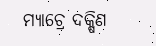ମ୍ୟାଚ୍ରେ ଦକ୍ଷିଣ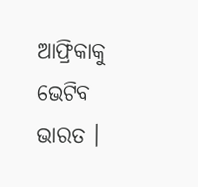ଆଫ୍ରିକାକୁ ଭେଟିବ ଭାରତ ।